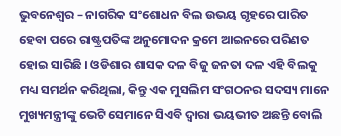ଭୁବନେଶ୍ୱର – ନାଗରିକ ସଂଶୋଧନ ବିଲ ଉଭୟ ଗୃହରେ ପାରିତ ହେବା ପରେ ରାଷ୍ଟ୍ରପତିଙ୍କ ଅନୁମୋଦନ କ୍ରମେ ଆଇନରେ ପରିଣତ ହୋଇ ସାରିଛି । ଓଡିଶାର ଶାସକ ଦଳ ବିଜୁ ଜନତା ଦଳ ଏହି ବିଲକୁ ମଧ୍ୟ ସମର୍ଥନ କରିଥିଲା, କିନ୍ତୁ ଏକ ମୁସଲିମ ସଂଗଠନର ସଦସ୍ୟ ମାନେ ମୁଖ୍ୟମନ୍ତ୍ରୀଙ୍କୁ ଭେଟି ସେମାନେ ସିଏବି ଦ୍ୱାରା ଭୟଭୀତ ଅଛନ୍ତି ବୋଲି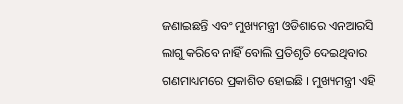ଜଣାଇଛନ୍ତି ଏବଂ ମୁଖ୍ୟମନ୍ତ୍ରୀ ଓଡିଶାରେ ଏନଆରସି ଲାଗୁ କରିବେ ନାହିଁ ବୋଲି ପ୍ରତିଶୃତି ଦେଇଥିବାର ଗଣମାଧ୍ୟମରେ ପ୍ରକାଶିତ ହୋଇଛି । ମୁଖ୍ୟମନ୍ତ୍ରୀ ଏହି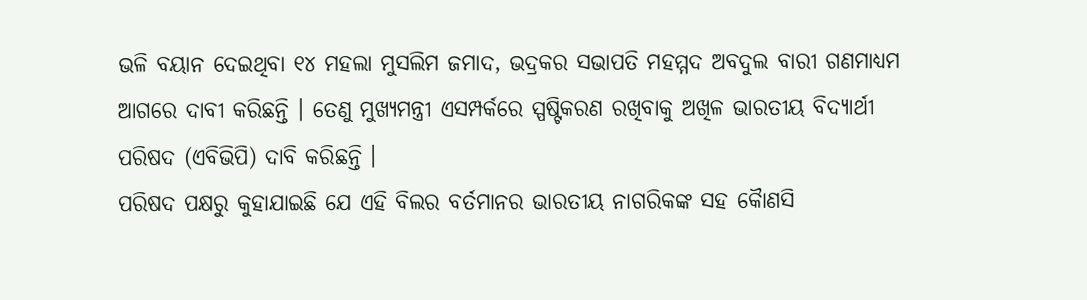ଭଳି ବୟାନ ଦେଇଥିବା ୧୪ ମହଲା ମୁସଲିମ ଜମାଦ, ଭଦ୍ରକର ସଭାପତି ମହମ୍ମଦ ଅବଦୁଲ ବାରୀ ଗଣମାଧ୍ୟମ ଆଗରେ ଦାବୀ କରିଛନ୍ତି । ତେଣୁ ମୁଖ୍ୟମନ୍ତ୍ରୀ ଏସମ୍ପର୍କରେ ସ୍ପଷ୍ଟିକରଣ ରଖିବାକୁ ଅଖିଳ ଭାରତୀୟ ବିଦ୍ୟାର୍ଥୀ ପରିଷଦ (ଏବିଭିପି) ଦାବି କରିଛନ୍ତି ।
ପରିଷଦ ପକ୍ଷରୁ କୁହାଯାଇଛି ଯେ ଏହି ବିଲର ବର୍ତମାନର ଭାରତୀୟ ନାଗରିକଙ୍କ ସହ କୈାଣସି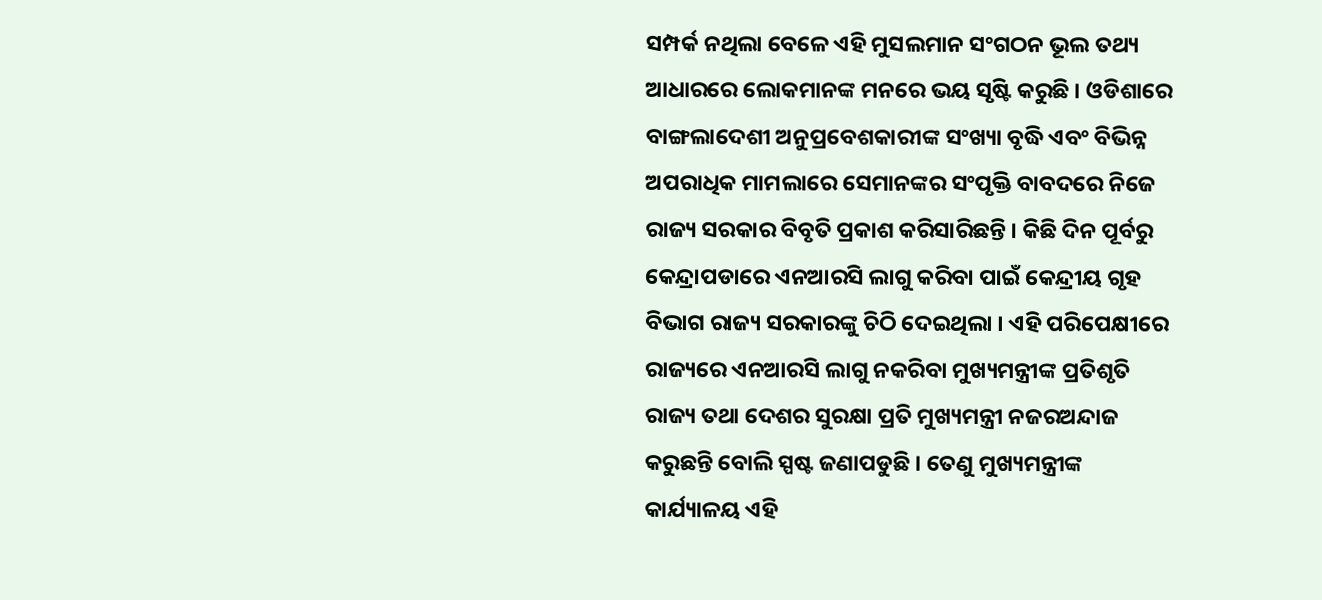ସମ୍ପର୍କ ନଥିଲା ବେଳେ ଏହି ମୁସଲମାନ ସଂଗଠନ ଭୂଲ ତଥ୍ୟ ଆଧାରରେ ଲୋକମାନଙ୍କ ମନରେ ଭୟ ସୃଷ୍ଟି କରୁଛି । ଓଡିଶାରେ ବାଙ୍ଗଲାଦେଶୀ ଅନୁପ୍ରବେଶକାରୀଙ୍କ ସଂଖ୍ୟା ବୃଦ୍ଧି ଏବଂ ବିଭିନ୍ନ ଅପରାଧିକ ମାମଲାରେ ସେମାନଙ୍କର ସଂପୃକ୍ତି ବାବଦରେ ନିଜେ ରାଜ୍ୟ ସରକାର ବିବୃତି ପ୍ରକାଶ କରିସାରିଛନ୍ତି । କିଛି ଦିନ ପୂର୍ବରୁ କେନ୍ଦ୍ରାପଡାରେ ଏନଆରସି ଲାଗୁ କରିବା ପାଇଁ କେନ୍ଦ୍ରୀୟ ଗୃହ ବିଭାଗ ରାଜ୍ୟ ସରକାରଙ୍କୁ ଚିଠି ଦେଇଥିଲା । ଏହି ପରିପେକ୍ଷୀରେ ରାଜ୍ୟରେ ଏନଆରସି ଲାଗୁ ନକରିବା ମୁଖ୍ୟମନ୍ତ୍ରୀଙ୍କ ପ୍ରତିଶୃତି ରାଜ୍ୟ ତଥା ଦେଶର ସୁରକ୍ଷା ପ୍ରତି ମୁଖ୍ୟମନ୍ତ୍ରୀ ନଜରଅନ୍ଦାଜ କରୁଛନ୍ତି ବୋଲି ସ୍ପଷ୍ଟ ଜଣାପଡୁଛି । ତେଣୁ ମୁଖ୍ୟମନ୍ତ୍ରୀଙ୍କ କାର୍ଯ୍ୟାଳୟ ଏହି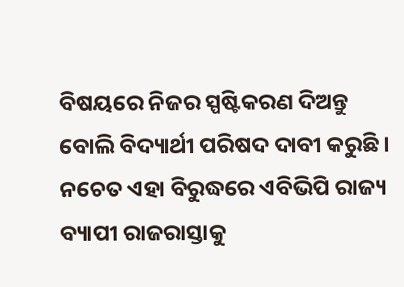ବିଷୟରେ ନିଜର ସ୍ପଷ୍ଟିକରଣ ଦିଅନ୍ତୁ ବୋଲି ବିଦ୍ୟାର୍ଥୀ ପରିଷଦ ଦାବୀ କରୁଛି । ନଚେତ ଏହା ବିରୁଦ୍ଧରେ ଏବିଭିପି ରାଜ୍ୟ ବ୍ୟାପୀ ରାଜରାସ୍ତାକୁ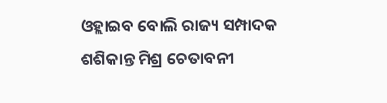ଓହ୍ଲାଇବ ବୋଲି ରାଜ୍ୟ ସମ୍ପାଦକ ଶଶିକାନ୍ତ ମିଶ୍ର ଚେତାବନୀ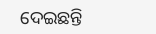ଦେଇଛନ୍ତି